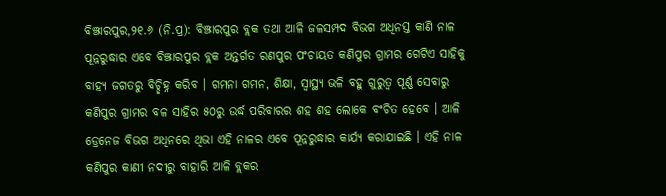ବିଞ୍ଝାରପୁର,୨୧.୬ (ନି.ପ୍ର): ବିଞ୍ଝାରପୁର ବ୍ଲକ ତଥା ଆଳି ଜଳସମ୍ପଦ ବିଭଗ ଅଧିନସ୍ତ କାଣି ନାଳ ପୂନ୍ନରୁଦ୍ଧାର ଏବେ ବିଞ୍ଝାରପୁର ବ୍ଲକ ଅନ୍ତର୍ଗତ ରଣପୁର ପଂଚାୟତ କଣିପୁର ଗ୍ରାମର ଗେଟିଏ ସାହିକୁ ବାହ୍ୟ ଜଗତରୁ ବିଚ୍ଛିହ୍ନ କରିବ । ଗମନା ଗମନ, ଶିକ୍ଷା, ସ୍ୱାସ୍ଥ୍ୟ ଭଳି ବହୁ ଗୁରୁତ୍ୱ ପୂର୍ଣ୍ଣ ସେବାରୁ କଣିପୁର ଗ୍ରାମର ବଳ ସାହିର ୫୦ରୁ ଉର୍ଦ୍ଧ ପରିବାରର ଶହ ଶହ ଲୋକେ ବଂଚିତ ହେବେ । ଆଳି ଡ୍ରେନେଜ ବିଭଗ ଅଧିନରେ ଥିଭା ଏହି ନାଳର ଏବେ ପୂନ୍ନରୁଦ୍ଧାର କାର୍ଯ୍ୟ କରାଯାଇଛି । ଏହି ନାଳ କଣିପୁର କାଣୀ ନଦୀରୁ ବାହାରି ଆଳି ବ୍ଲକର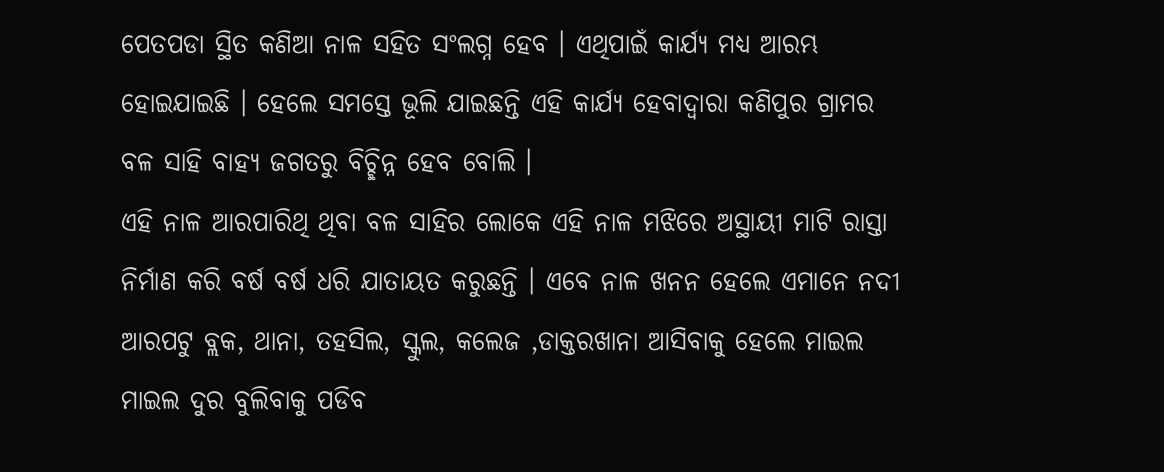ପେତପଡା ସ୍ଥିତ କଣିଆ ନାଳ ସହିତ ସଂଲଗ୍ନ ହେବ । ଏଥିପାଇଁ କାର୍ଯ୍ୟ ମଧ୍ୟ ଆରମ୍ଭ ହୋଇଯାଇଛି । ହେଲେ ସମସ୍ତେ ଭୂଲି ଯାଇଛନ୍ତି ଏହି କାର୍ଯ୍ୟ ହେବାଦ୍ୱାରା କଣିପୁର ଗ୍ରାମର ବଳ ସାହି ବାହ୍ୟ ଜଗତରୁ ବିଚ୍ଛିନ୍ନ ହେବ ବୋଲି ।
ଏହି ନାଳ ଆରପାରିଥି ଥିବା ବଳ ସାହିର ଲୋକେ ଏହି ନାଳ ମଝିରେ ଅସ୍ଥାୟୀ ମାଟି ରାସ୍ତା ନିର୍ମାଣ କରି ବର୍ଷ ବର୍ଷ ଧରି ଯାତାୟତ କରୁଛନ୍ତି । ଏବେ ନାଳ ଖନନ ହେଲେ ଏମାନେ ନଦୀ ଆରପଟୁ ବ୍ଲକ, ଥାନା, ତହସିଲ, ସ୍କୁଲ, କଲେଜ ,ଡାକ୍ତରଖାନା ଆସିବାକୁ ହେଲେ ମାଇଲ ମାଇଲ ଦୁର ବୁଲିବାକୁ ପଡିବ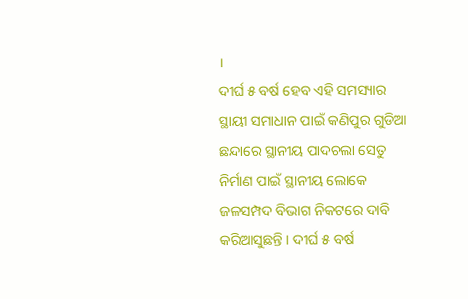।
ଦୀର୍ଘ ୫ ବର୍ଷ ହେବ ଏହି ସମସ୍ୟାର ସ୍ଥାୟୀ ସମାଧାନ ପାଇଁ କଣିପୁର ଗୁଡିଆ ଛନ୍ଦାରେ ସ୍ଥାନୀୟ ପାଦଚଲା ସେତୁ ନିର୍ମାଣ ପାଇଁ ସ୍ଥାନୀୟ ଲୋକେ ଜଳସମ୍ପଦ ବିଭାଗ ନିକଟରେ ଦାବି କରିଆସୁଛନ୍ତି । ଦୀର୍ଘ ୫ ବର୍ଷ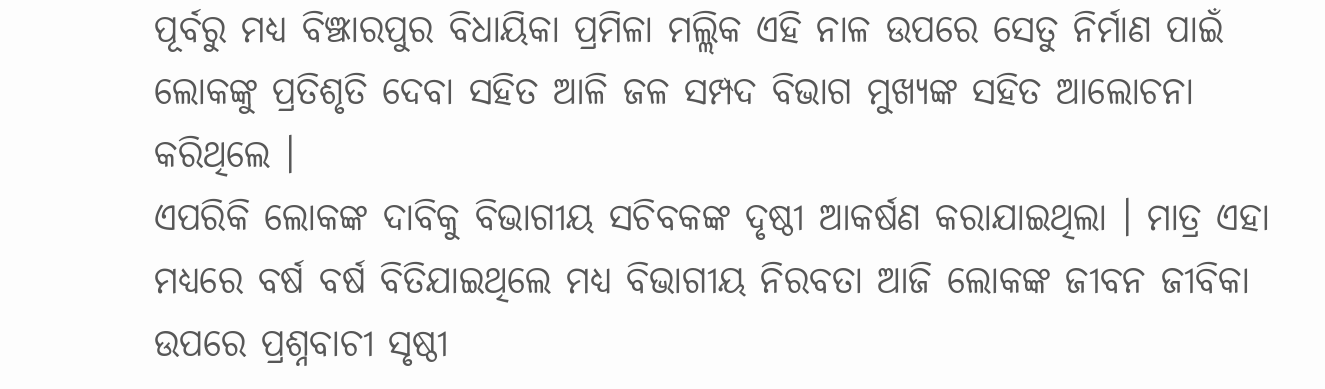ପୂର୍ବରୁ ମଧ୍ୟ ବିଞ୍ଝାରପୁର ବିଧାୟିକା ପ୍ରମିଳା ମଲ୍ଲିକ ଏହି ନାଳ ଉପରେ ସେତୁ ନିର୍ମାଣ ପାଇଁ ଲୋକଙ୍କୁ ପ୍ରତିଶୃତି ଦେବା ସହିତ ଆଳି ଜଳ ସମ୍ପଦ ବିଭାଗ ମୁଖ୍ୟଙ୍କ ସହିତ ଆଲୋଚନା କରିଥିଲେ ।
ଏପରିକି ଲୋକଙ୍କ ଦାବିକୁ ବିଭାଗୀୟ ସଚିବକଙ୍କ ଦୃଷ୍ଠୀ ଆକର୍ଷଣ କରାଯାଇଥିଲା । ମାତ୍ର ଏହା ମଧ୍ୟରେ ବର୍ଷ ବର୍ଷ ବିତିଯାଇଥିଲେ ମଧ୍ୟ ବିଭାଗୀୟ ନିରବତା ଆଜି ଲୋକଙ୍କ ଜୀବନ ଜୀବିକା ଉପରେ ପ୍ରଶ୍ନବାଚୀ ସୃଷ୍ଠୀ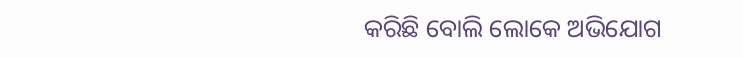କରିଛି ବୋଲି ଲୋକେ ଅଭିଯୋଗ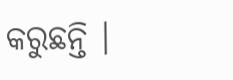କରୁଛନ୍ତି ।